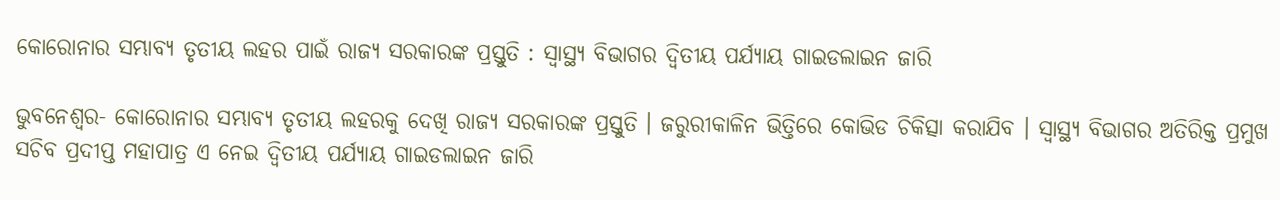କୋରୋନାର ସମ୍ଭାବ୍ୟ ତୃତୀୟ ଲହର ପାଇଁ ରାଜ୍ୟ ସରକାରଙ୍କ ପ୍ରସ୍ତୁତି : ସ୍ୱାସ୍ଥ୍ୟ ବିଭାଗର ଦ୍ୱିତୀୟ ପର୍ଯ୍ୟାୟ ଗାଇଡଲାଇନ ଜାରି

ଭୁବନେଶ୍ୱର- କୋରୋନାର ସମ୍ଭାବ୍ୟ ତୃତୀୟ ଲହରକୁ ଦେଖି ରାଜ୍ୟ ସରକାରଙ୍କ ପ୍ରସ୍ତୁତି । ଜରୁରୀକାଳିନ ଭିତ୍ତିରେ କୋଭିଡ ଚିକିତ୍ସା କରାଯିବ । ସ୍ୱାସ୍ଥ୍ୟ ବିଭାଗର ଅତିରିକ୍ତ ପ୍ରମୁଖ ସଚିବ ପ୍ରଦୀପ୍ତ ମହାପାତ୍ର ଏ ନେଇ ଦ୍ୱିତୀୟ ପର୍ଯ୍ୟାୟ ଗାଇଡଲାଇନ ଜାରି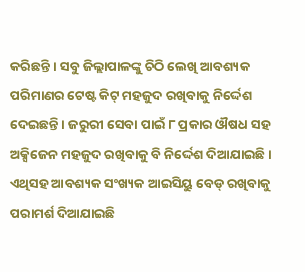କରିଛନ୍ତି । ସବୁ ଜିଲ୍ଲାପାଳଙ୍କୁ ଚିଠି ଲେଖି ଆବଶ୍ୟକ ପରିମାଣର ଟେଷ୍ଟ କିଟ୍ ମହଜୁଦ ରଖିବାକୁ ନିର୍ଦ୍ଦେଶ ଦେଇଛନ୍ତି । ଜରୁରୀ ସେବା ପାଇଁ ୮ ପ୍ରକାର ଔଷଧ ସହ ଅକ୍ସିଜେନ ମହଜୁଦ ରଖିବାକୁ ବି ନିର୍ଦ୍ଦେଶ ଦିଆଯାଇଛି । ଏଥିସହ ଆବଶ୍ୟକ ସଂଖ୍ୟକ ଆଇସିୟୁ ବେଡ୍ ରଖିବାକୁ ପରାମର୍ଶ ଦିଆଯାଇଛି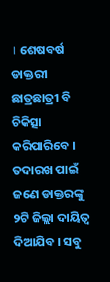। ଶେଷବର୍ଷ ଡାକ୍ତରୀ ଛାତ୍ରଛାତ୍ରୀ ବି ଚିକିତ୍ସା କରିପାରିବେ । ତଦାରଖ ପାଇଁ ଜଣେ ଡାକ୍ତରଙ୍କୁ ୨ଟି ଜିଲ୍ଲା ଦାୟିତ୍ୱ ଦିଆଯିବ । ସବୁ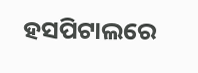ହସପିଟାଲରେ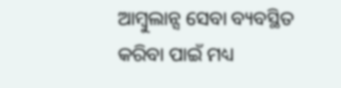ଆମ୍ବୁଲାନ୍ସ ସେବା ବ୍ୟବସ୍ଥିତ କରିବା ପାଇଁ ମଧ୍ୟ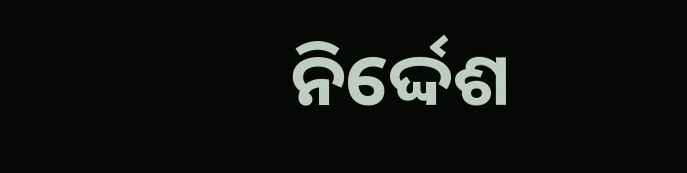ନିର୍ଦ୍ଦେଶ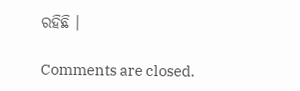ରହିଛି ।

Comments are closed.